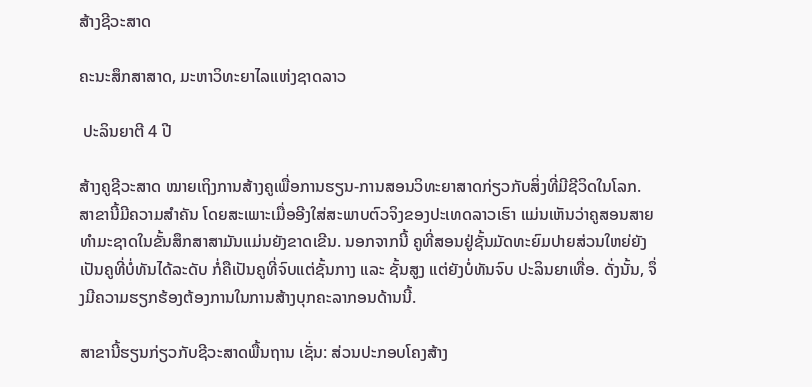ສ້າງຊີວະສາດ

ຄະນະສຶກສາສາດ, ມະຫາວິທະຍາໄລແຫ່ງຊາດລາວ

 ປະລິນຍາຕີ 4 ປີ

ສ້າງຄູຊີວະສາດ ໝາຍເຖິງການສ້າງຄູເພື່ອການຮຽນ-ການສອນວິທະຍາສາດກ່ຽວກັບສິ່ງທີ່ມີຊີວິດໃນໂລກ. ສາຂານີ້ມີຄວາມສຳຄັນ ໂດຍສະເພາະເມື່ອອີງໃສ່ສະພາບຕົວຈິງຂອງປະເທດລາວເຮົາ ແມ່ນເຫັນວ່າຄູສອນສາຍທໍາມະຊາດໃນຂັ້ນສຶກສາສາມັນແມ່ນຍັງຂາດເຂີນ. ນອກຈາກນີ້ ຄູທີ່ສອນຢູ່ຊັ້ນມັດທະຍົມປາຍສ່ວນໃຫຍ່ຍັງເປັນຄູທີ່ບໍ່ທັນໄດ້ລະດັບ ກໍ່ຄືເປັນຄູທີ່ຈົບແຕ່ຊັ້ນກາງ ແລະ ຊັ້ນສູງ ແຕ່ຍັງບໍ່ທັນຈົບ ປະລິນຍາເທື່ອ. ດັ່ງນັ້ນ, ຈຶ່ງມີຄວາມຮຽກຮ້ອງຕ້ອງການໃນການສ້າງບຸກຄະລາກອນດ້ານນີ້.

ສາຂານີ້ຮຽນກ່ຽວກັບຊີວະສາດພື້ນຖານ ເຊັ່ນ: ສ່ວນປະກອບໂຄງສ້າງ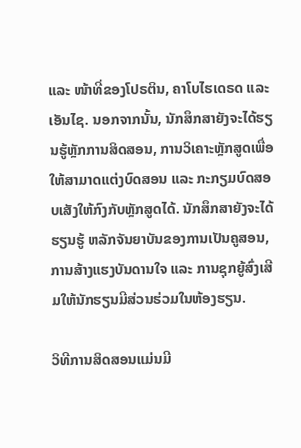ແລະ ໜ້າທີ່ຂອງໂປຣຕິນ, ຄາໂບໄຮເດຣດ ແລະ ເອັນໄຊ. ນອກຈາກນັ້ນ, ນັກສຶກສາຍັງຈະໄດ້ຮຽນຮູ້ຫຼັກການສິດສອນ, ການວິເຄາະຫຼັກສູດເພື່ອໃຫ້ສາມາດແຕ່ງບົດສອນ ແລະ ກະກຽມບົດສອບເສັງໃຫ້ກົງກັບຫຼັກສູດໄດ້. ນັກສຶກສາຍັງຈະໄດ້ຮຽນຮູ້ ຫລັກຈັນຍາບັນຂອງການເປັນຄູສອນ, ການສ້າງແຮງບັນດານໃຈ ແລະ ການຊຸກຍູ້ສົ່ງເສີມໃຫ້ນັກຮຽນມີສ່ວນຮ່ວມໃນຫ້ອງຮຽນ.

ວິທີການສິດສອນແມ່ນມີ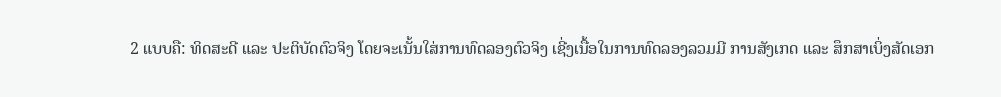2 ແບບຄື: ທິດສະດີ ແລະ ປະຕິບັດຕົວຈິງ ໂດຍຈະເນັ້ນໃສ່ການທົດລອງຕົວຈິງ ເຊີ່ງເນື້ອໃນການທົດລອງລວມມີ ການສັງເກດ ແລະ ສຶກສາເບິ່ງສັດເອກ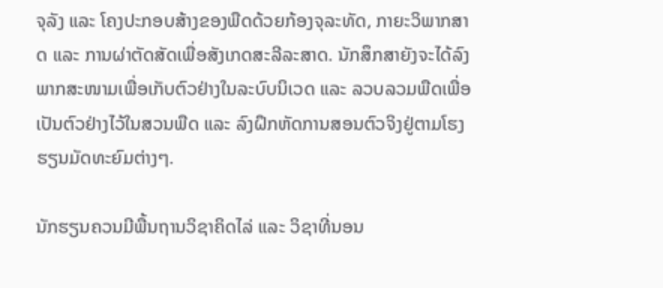ຈຸລັງ ແລະ ໂຄງປະກອບສ້າງຂອງພືດດ້ວຍກ້ອງຈຸລະທັດ, ກາຍະວິພາກສາດ ແລະ ການຜ່າຕັດສັດເພື່ອສັງເກດສະລີລະສາດ. ນັກສຶກສາຍັງຈະໄດ້ລົງພາກສະໜາມເພື່ອເກັບຕົວຢ່າງໃນລະບົບນິເວດ ແລະ ລວບລວມພືດເພື່ອເປັນຕົວຢ່າງໄວ້ໃນສວນພືດ ແລະ ລົງຝຶກຫັດການສອນຕົວຈິງຢູ່ຕາມໂຮງຮຽນມັດທະຍົມຕ່າງໆ.

ນັກຮຽນຄວນມີພື້ນຖານວິຊາຄິດໄລ່ ແລະ ວິຊາທີ່ນອນ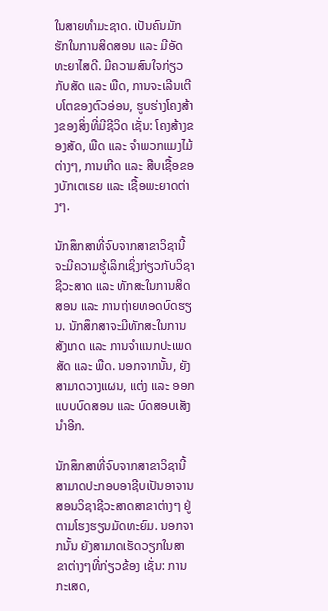ໃນສາຍທຳມະຊາດ. ເປັນຄົນມັກຮັກໃນການສິດສອນ ແລະ ມີອັດທະຍາໄສດີ. ມີຄວາມສົນໃຈກ່ຽວກັບສັດ ແລະ ພືດ, ການຈະເລີນເຕີບໂຕຂອງຕົວອ່ອນ, ຮູບຮ່າງໂຄງສ້າງຂອງສິ່ງທີ່ມີຊີວິດ ເຊັ່ນ: ໂຄງສ້າງຂອງສັດ, ພືດ ແລະ ຈຳພວກແມງໄມ້ຕ່າງໆ, ການເກີດ ແລະ ສືບເຊື້ອຂອງບັກເຕເຣຍ ແລະ ເຊື້ອພະຍາດຕ່າງໆ.

ນັກສຶກສາທີ່ຈົບຈາກສາຂາວິຊານີ້ຈະມີຄວາມຮູ້ເລິກເຊິ່ງກ່ຽວກັບວິຊາຊີວະສາດ ແລະ ທັກສະໃນການສິດສອນ ແລະ ການຖ່າຍທອດບົດຮຽນ. ນັກສຶກສາຈະມີທັກສະໃນການສັງເກດ ແລະ ການຈຳແນກປະເພດສັດ ແລະ ພືດ. ນອກຈາກນັ້ນ, ຍັງສາມາດວາງແຜນ, ແຕ່ງ ແລະ ອອກແບບບົດສອນ ແລະ ບົດສອບເສັງນຳອີກ.

ນັກສຶກສາທີ່ຈົບຈາກສາຂາວິຊານີ້ ສາມາດປະກອບອາຊີບເປັນອາຈານສອນວິຊາຊີວະສາດສາຂາຕ່າງໆ ຢູ່ຕາມໂຮງຮຽນມັດທະຍົມ. ນອກຈາກນັ້ນ ຍັງສາມາດເຮັດວຽກໃນສາຂາຕ່າງໆທີ່ກ່ຽວຂ້ອງ ເຊັ່ນ: ການກະເສດ,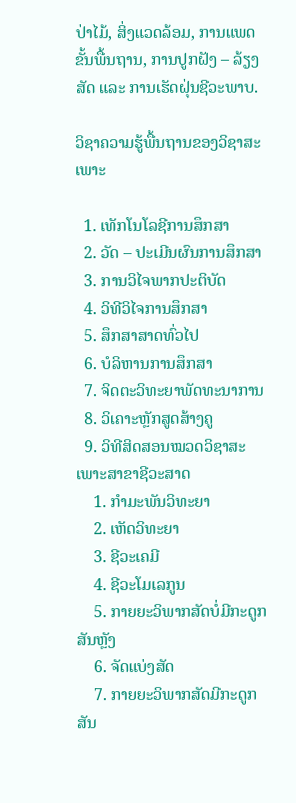ປ່າໄມ້, ສິ່ງແວດລ້ອມ, ການແພດຂັ້ນພື້ນຖານ, ການປູກຝັງ – ລ້ຽງສັດ ແລະ ການເຮັດຝຸ່ນຊີວະພາບ.

ວິຊາຄວາມຮູ້ພື້ນຖານຂອງວິຊາສະເພາະ

  1. ເທັກໂນໂລຊີການສຶກສາ
  2. ວັດ – ປະເມີນຜົນການສຶກສາ
  3. ການວິໄຈພາກປະຕິບັດ
  4. ວິທີວິໄຈການສຶກສາ
  5. ສຶກສາສາດທົ່ວໄປ
  6. ບໍລິຫານການສຶກສາ
  7. ຈິດຕະວິທະຍາພັດທະນາການ
  8. ວິເຄາະຫຼັກສູດສ້າງຄູ
  9. ວິທີສິດສອນໝວດວິຊາສະເພາະສາຂາຊີວະສາດ
    1. ກຳມະພັນວິທະຍາ
    2. ເຫັດວິທະຍາ
    3. ຊີວະເຄມີ
    4. ຊີວະໂມເລກູນ
    5. ກາຍຍະວິພາກສັດບໍ່ມີກະດູກສັນຫຼັງ
    6. ຈັດແບ່ງສັດ
    7. ກາຍຍະວິພາກສັດມີກະດູກສັນ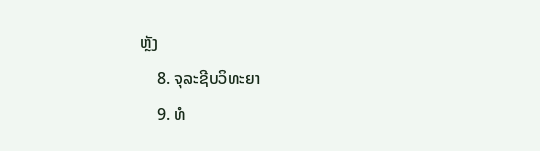ຫຼັງ
    8. ຈຸລະຊີບວິທະຍາ
    9. ທໍ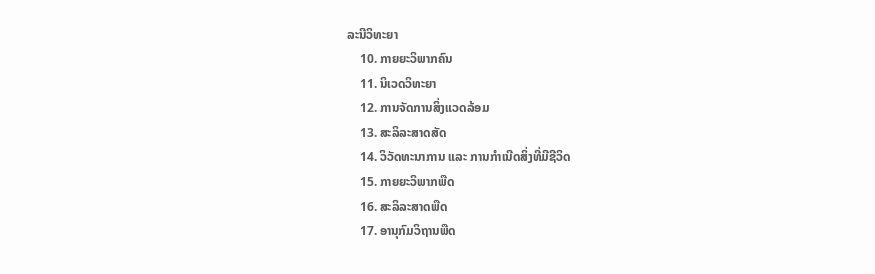ລະນີວິທະຍາ
    10. ກາຍຍະວິພາກຄົນ
    11. ນິເວດວິທະຍາ
    12. ການຈັດການສິ່ງແວດລ້ອມ
    13. ສະລິລະສາດສັດ
    14. ວິວັດທະນາການ ແລະ ການກຳເນີດສິ່ງທີ່ມີຊີວິດ
    15. ກາຍຍະວິພາກພືດ
    16. ສະລິລະສາດພືດ
    17. ອານຸກົມວິຖານພືດ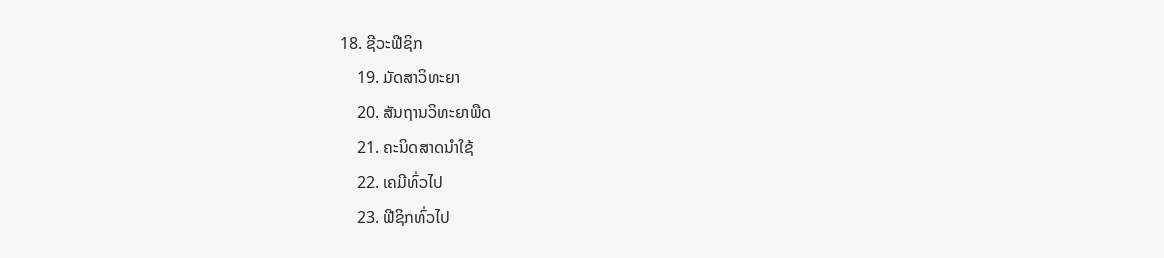18. ຊີວະຟີຊິກ
    19. ມັດສາວິທະຍາ
    20. ສັນຖານວິທະຍາພືດ
    21. ຄະນິດສາດນຳໃຊ້
    22. ເຄມີທົ່ວໄປ
    23. ຟີຊິກທົ່ວໄປ